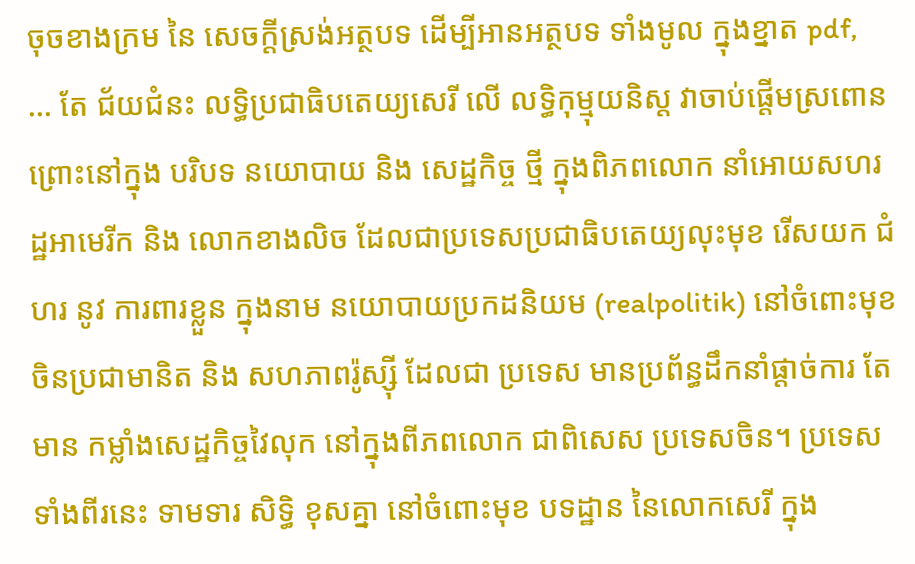ចុចខាងក្រម នៃ សេចក្តីស្រង់អត្ថបទ ដើម្បីអានអត្ថបទ ទាំងមូល ក្នុងខ្នាត pdf,
... តែ ជ័យជំនះ លទ្ធិប្រជាធិបតេយ្យសេរី លើ លទ្ធិកុម្មុយនិស្ត វាចាប់ផ្តើមស្រពោន ព្រោះនៅក្នុង បរិបទ នយោបាយ និង សេដ្ឋកិច្ច ថ្មី ក្នុងពិភពលោក នាំអោយសហរដ្ឋអាមេរីក និង លោកខាងលិច ដែលជាប្រទេសប្រជាធិបតេយ្យលុះមុខ រើសយក ជំហរ នូវ ការពារខ្លួន ក្នុងនាម នយោបាយប្រកដនិយម (realpolitik) នៅចំពោះមុខ ចិនប្រជាមានិត និង សហភាពរ៉ូស្ស៊ី ដែលជា ប្រទេស មានប្រព័ន្ធដឹកនាំផ្តាច់ការ តែមាន កម្លាំងសេដ្ឋកិច្ចវៃលុក នៅក្នុងពីភពលោក ជាពិសេស ប្រទេសចិន។ ប្រទេស ទាំងពីរនេះ ទាមទារ សិទ្ធិ ខុសគ្នា នៅចំពោះមុខ បទដ្ឋាន នៃលោកសេរី ក្នុង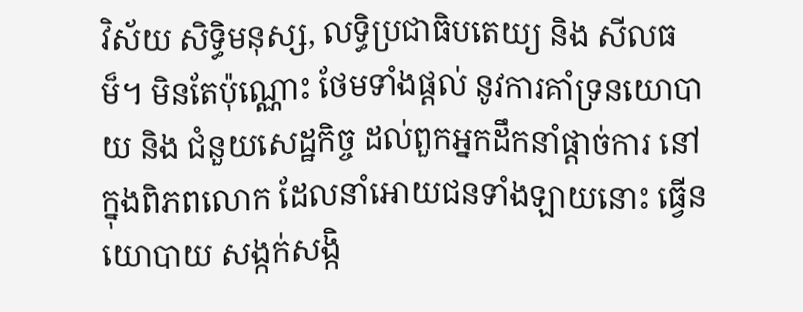វិស័យ សិទ្ធិមនុស្ស, លទ្ធិប្រជាធិបតេយ្យ និង សីលធម៏។ មិនតែប៉ុណ្ណោះ ថែមទាំងផ្តល់ នូវការគាំទ្រនយោបាយ និង ជំនួយសេដ្ឋកិច្ច ដល់ពួកអ្នកដឹកនាំផ្តាច់ការ នៅក្នុងពិភពលោក ដែលនាំអោយជនទាំងឡាយនោះ ធ្វើនយោបាយ សង្កក់សង្កិ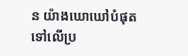ន យ៉ាងឃោឃៅបំផុត ទៅលើប្រ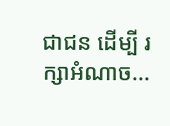ជាជន ដើម្បី រក្សាអំណាច...